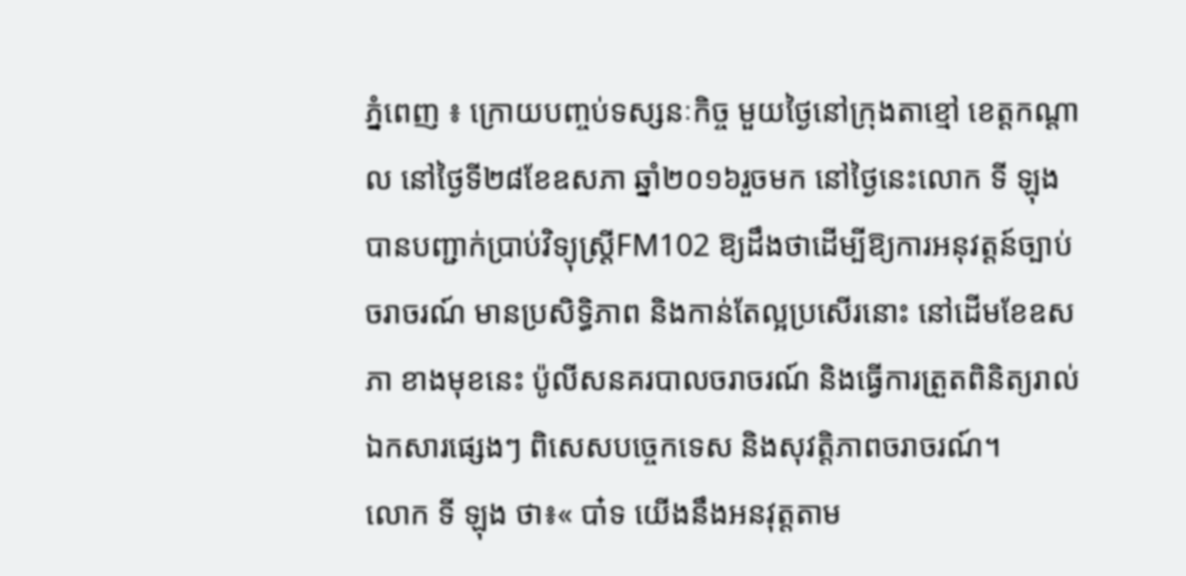ភ្នំពេញ ៖ ក្រោយបញ្ចប់ទស្សនៈកិច្ច មួយថ្ងៃនៅក្រុងតាខ្មៅ ខេត្តកណ្ដាល នៅថ្ងៃទី២៨ខែឧសភា ឆ្នាំ២០១៦រួចមក នៅថ្ងៃនេះលោក ទី ឡុង បានបញ្ជាក់ប្រាប់វិទ្យុស្ដ្រីFM102 ឱ្យដឹងថាដើម្បីឱ្យការអនុវត្តន៍ច្បាប់ចរាចរណ៍ មានប្រសិទ្ធិភាព និងកាន់តែល្អប្រសើរនោះ នៅដើមខែឧសភា ខាងមុខនេះ ប៉ូលីសនគរបាលចរាចរណ៍ និងធ្វើការត្រួតពិនិត្យរាល់ឯកសារផ្សេងៗ ពិសេសបច្ចេកទេស និងសុវត្តិភាពចរាចរណ៍។
លោក ទី ឡុង ថា៖« បា៎ទ យើងនឹងអនវុត្តតាម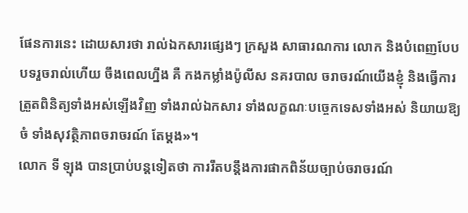ផែនការនេះ ដោយសារថា រាល់ឯកសារផ្សេងៗ ក្រសួង សាធារណការ លោក និងបំពេញបែបបទរួចរាល់ហើយ ចឹងពេលហ្នឹង គឺ កងកម្លាំងប៉ូលីស នគរបាល ចរាចរណ៍យើងខ្ញុំ និងធ្វើការត្រួតពិនិត្យទាំងអស់ឡើងវិញ ទាំងរាល់ឯកសារ ទាំងលក្ខណៈបច្ចេកទេសទាំងអស់ និយាយឱ្យចំ ទាំងសុវត្ថិភាពចរាចរណ៍ តែម្ដង»។
លោក ទី ឡុង បានប្រាប់បន្ដទៀតថា ការរឹតបន្តឹងការផាកពិន័យច្បាប់ចរាចរណ៍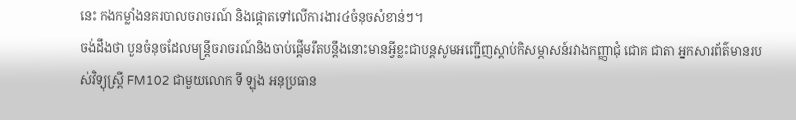នេះ កងកម្លាំងនគរបាលចរាចរណ៍ និងផ្ដោតទៅលើការងារ៤ចំនុចសំខាន់ៗ។
ចង់ដឹងថា បួនចំនុចដែលមន្ដ្រីចរាចរណ៍និងចាប់ផ្ដើមរឹតបន្តឹងនោះមានអ្វីខ្លះជាបន្ដសូមអញ្ជើញស្ដាប់កិសម្ភាសន៍រវាងកញ្ញាជុំ ជោគ ជាតា អ្នកសារព័ត៌មានរបស់វិទ្យុស្ដ្រី FM102 ជាមួយលោក ទី ឡុង អនុប្រធាន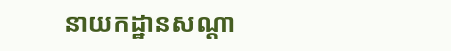នាយកដ្ឋានសណ្ដា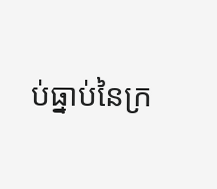ប់ធ្នាប់នៃក្រ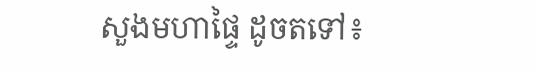សួងមហាផ្ទៃ ដូចតទៅ៖